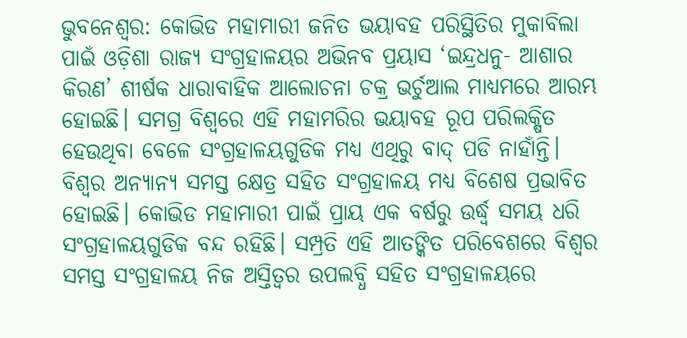ଭୁବନେଶ୍ବର: କୋଭିଡ ମହାମାରୀ ଜନିତ ଭୟାବହ ପରିସ୍ଥିତିର ମୁକାବିଲା ପାଇଁ ଓଡ଼ିଶା ରାଜ୍ୟ ସଂଗ୍ରହାଳୟର ଅଭିନବ ପ୍ରୟାସ ‘ଇନ୍ଦ୍ରଧନୁ- ଆଶାର କିରଣ’ ଶୀର୍ଷକ ଧାରାବାହିକ ଆଲୋଚନା ଚକ୍ର ଭର୍ଚୁଆଲ ମାଧ୍ୟମରେ ଆରମ୍ଭ ହୋଇଛି। ସମଗ୍ର ବିଶ୍ବରେ ଏହି ମହାମରିର ଭୟାବହ ରୂପ ପରିଲକ୍ଷିତ ହେଉଥିବା ବେଳେ ସଂଗ୍ରହାଳୟଗୁଡିକ ମଧ୍ୟ ଏଥିରୁ ବାଦ୍ ପଡି ନାହାଁନ୍ତି। ବିଶ୍ବର ଅନ୍ୟାନ୍ୟ ସମସ୍ତ କ୍ଷେତ୍ର ସହିତ ସଂଗ୍ରହାଳୟ ମଧ୍ୟ ବିଶେଷ ପ୍ରଭାବିତ ହୋଇଛି। କୋଭିଡ ମହାମାରୀ ପାଇଁ ପ୍ରାୟ ଏକ ବର୍ଷରୁ ଉର୍ଦ୍ଧ୍ବ ସମୟ ଧରି ସଂଗ୍ରହାଳୟଗୁଡିକ ବନ୍ଦ ରହିଛି। ସମ୍ପ୍ରତି ଏହି ଆତଙ୍କିତ ପରିବେଶରେ ବିଶ୍ବର ସମସ୍ତ ସଂଗ୍ରହାଳୟ ନିଜ ଅସ୍ତିତ୍ବର ଉପଲବ୍ଧି ସହିତ ସଂଗ୍ରହାଳୟରେ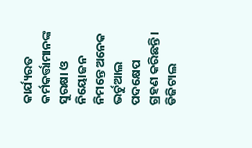କାର୍ଯ୍ୟରତ କର୍ମକର୍ତ୍ତାମାନଙ୍କ ସୁରକ୍ଷା ଓ ନିୟୋଜନ ନିମନ୍ତେ ଅନେକ ଭର୍ଚୁଆଲ ପଦକ୍ଷେପ ଗ୍ରହଣ କରିଛନ୍ତି। ଡିଜିଟାଲ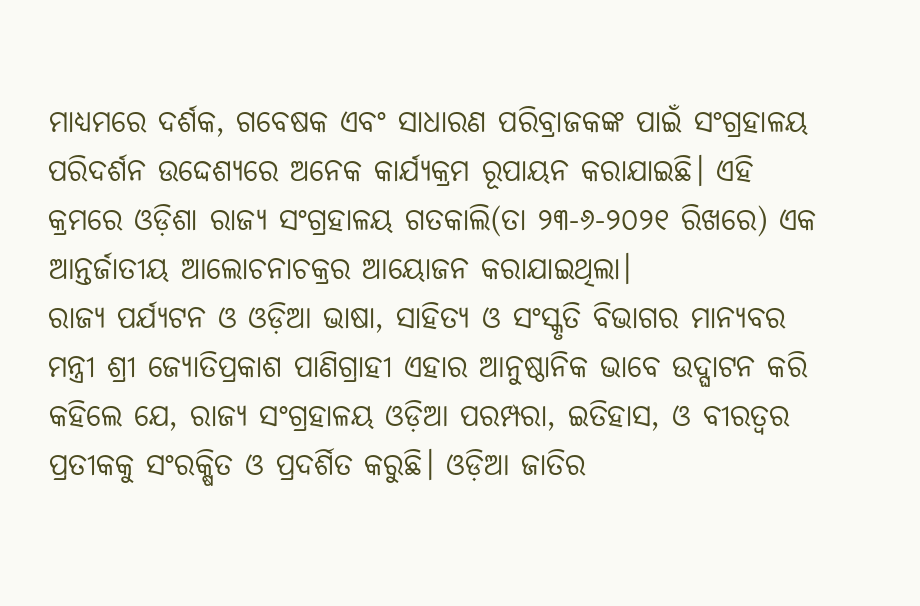ମାଧ୍ୟମରେ ଦର୍ଶକ, ଗବେଷକ ଏବଂ ସାଧାରଣ ପରିବ୍ରାଜକଙ୍କ ପାଇଁ ସଂଗ୍ରହାଳୟ ପରିଦର୍ଶନ ଉଦ୍ଦେଶ୍ୟରେ ଅନେକ କାର୍ଯ୍ୟକ୍ରମ ରୂପାୟନ କରାଯାଇଛି। ଏହି କ୍ରମରେ ଓଡ଼ିଶା ରାଜ୍ୟ ସଂଗ୍ରହାଳୟ ଗତକାଲି(ତା ୨୩-୬-୨୦୨୧ ରିଖରେ) ଏକ ଆନ୍ତର୍ଜାତୀୟ ଆଲୋଚନାଚକ୍ରର ଆୟୋଜନ କରାଯାଇଥିଲା।
ରାଜ୍ୟ ପର୍ଯ୍ୟଟନ ଓ ଓଡ଼ିଆ ଭାଷା, ସାହିତ୍ୟ ଓ ସଂସ୍କୃତି ବିଭାଗର ମାନ୍ୟବର ମନ୍ତ୍ରୀ ଶ୍ରୀ ଜ୍ୟୋତିପ୍ରକାଶ ପାଣିଗ୍ରାହୀ ଏହାର ଆନୁଷ୍ଠାନିକ ଭାବେ ଉଦ୍ଘାଟନ କରି କହିଲେ ଯେ, ରାଜ୍ୟ ସଂଗ୍ରହାଳୟ ଓଡ଼ିଆ ପରମ୍ପରା, ଇତିହାସ, ଓ ବୀରତ୍ବର ପ୍ରତୀକକୁ ସଂରକ୍ଷିତ ଓ ପ୍ରଦର୍ଶିତ କରୁଛି। ଓଡ଼ିଆ ଜାତିର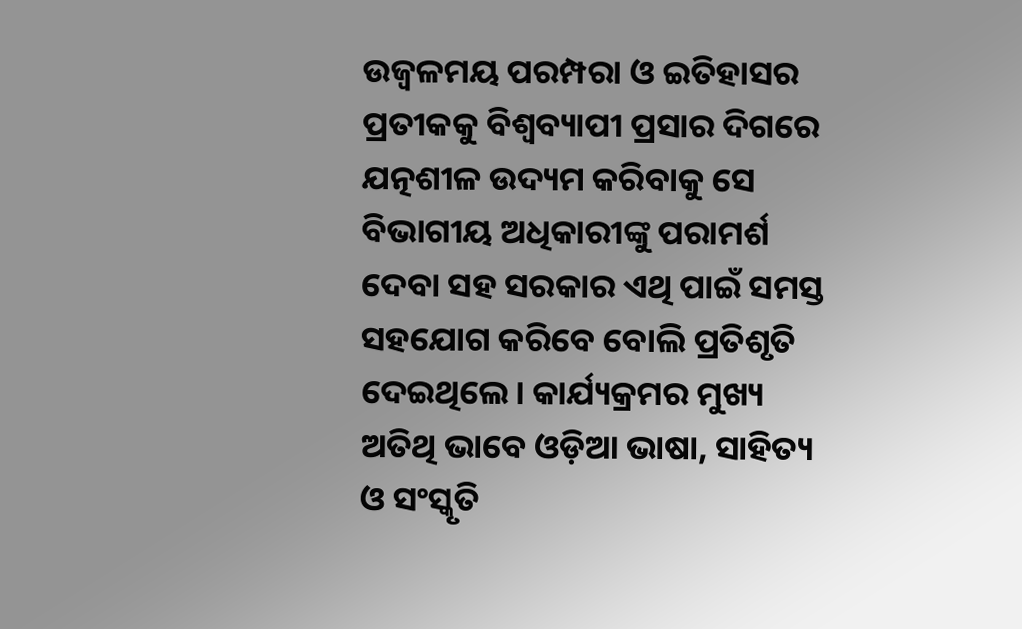ଉଜ୍ବଳମୟ ପରମ୍ପରା ଓ ଇତିହାସର ପ୍ରତୀକକୁ ବିଶ୍ୱବ୍ୟାପୀ ପ୍ରସାର ଦିଗରେ ଯତ୍ନଶୀଳ ଉଦ୍ୟମ କରିବାକୁ ସେ ବିଭାଗୀୟ ଅଧିକାରୀଙ୍କୁ ପରାମର୍ଶ ଦେବା ସହ ସରକାର ଏଥି ପାଇଁ ସମସ୍ତ ସହଯୋଗ କରିବେ ବୋଲି ପ୍ରତିଶୃତି ଦେଇଥିଲେ। କାର୍ଯ୍ୟକ୍ରମର ମୁଖ୍ୟ ଅତିଥି ଭାବେ ଓଡ଼ିଆ ଭାଷା, ସାହିତ୍ୟ ଓ ସଂସ୍କୃତି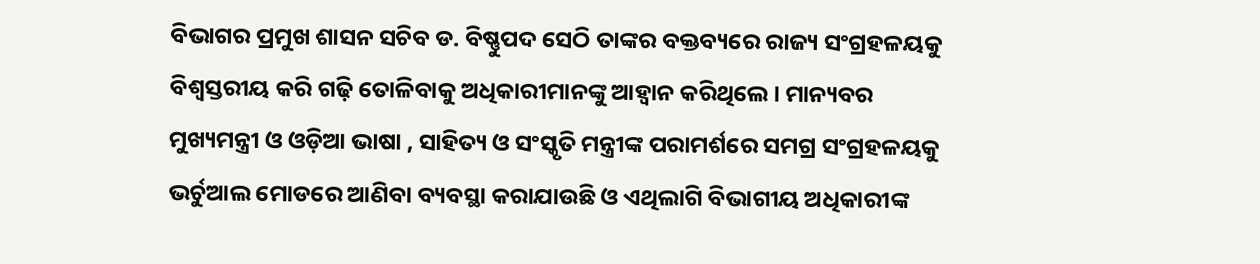ବିଭାଗର ପ୍ରମୁଖ ଶାସନ ସଚିବ ଡ. ବିଷ୍ଣୁପଦ ସେଠି ତାଙ୍କର ବକ୍ତବ୍ୟରେ ରାଜ୍ୟ ସଂଗ୍ରହଳୟକୁ ବିଶ୍ୱସ୍ତରୀୟ କରି ଗଢ଼ି ତୋଳିବାକୁ ଅଧିକାରୀମାନଙ୍କୁ ଆହ୍ୱାନ କରିଥିଲେ। ମାନ୍ୟବର ମୁଖ୍ୟମନ୍ତ୍ରୀ ଓ ଓଡ଼ିଆ ଭାଷା , ସାହିତ୍ୟ ଓ ସଂସ୍କୃତି ମନ୍ତ୍ରୀଙ୍କ ପରାମର୍ଶରେ ସମଗ୍ର ସଂଗ୍ରହଳୟକୁ ଭର୍ଚୁଆଲ ମୋଡରେ ଆଣିବା ବ୍ୟବସ୍ଥା କରାଯାଉଛି ଓ ଏଥିଲାଗି ବିଭାଗୀୟ ଅଧିକାରୀଙ୍କ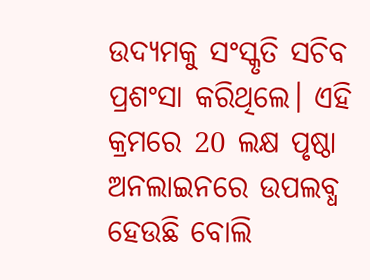ଉଦ୍ୟମକୁ ସଂସ୍କୃତି ସଚିବ ପ୍ରଶଂସା କରିଥିଲେ। ଏହି କ୍ରମରେ 20 ଲକ୍ଷ ପୃଷ୍ଠା ଅନଲାଇନରେ ଉପଲବ୍ଧ ହେଉଛି ବୋଲି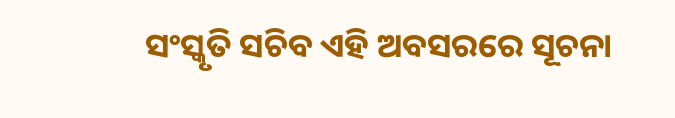ସଂସ୍କୃତି ସଚିବ ଏହି ଅବସରରେ ସୂଚନା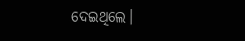ଦେଇଥିଲେ।